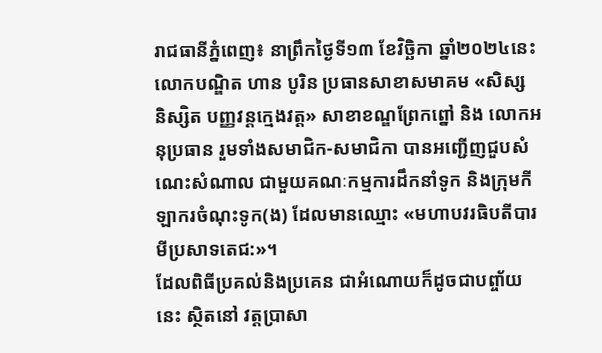រាជធានីភ្នំពេញ៖ នាព្រឹកថ្ងៃទី១៣ ខែវិច្ឆិកា ឆ្នាំ២០២៤នេះ លោកបណ្ឌិត ហាន បូរិន ប្រធានសាខាសមាគម «សិស្ស និស្សិត បញ្ញវន្តក្មេងវត្ត» សាខាខណ្ឌព្រែកព្នៅ និង លោកអនុប្រធាន រួមទាំងសមាជិក-សមាជិកា បានអញ្ជើញជួបសំណេះសំណាល ជាមួយគណៈកម្មការដឹកនាំទូក និងក្រុមកីឡាករចំណុះទូក(ង) ដែលមានឈ្មោះ «មហាបវរធិបតីបារមីប្រសាទតេជ:»។
ដែលពិធីប្រគល់និងប្រគេន ជាអំណោយក៏ដូចជាបព្ចា័យនេះ ស្ថិតនៅ វត្តប្រាសា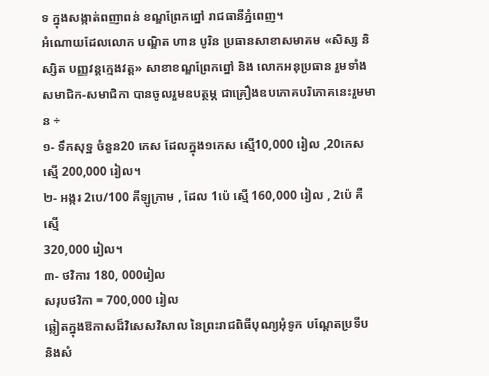ទ ក្នុងសង្កាត់ពញាពន់ ខណ្ឌព្រែកព្នៅ រាជធានីភ្នំពេញ។
អំណោយដែលលោក បណ្ឌិត ហាន បូរិន ប្រធានសាខាសមាគម «សិស្ស និស្សិត បញ្ញវន្តក្មេងវត្ត» សាខាខណ្ឌព្រែកព្នៅ និង លោកអនុប្រធាន រួមទាំងសមាជិក-សមាជិកា បានចូលរួមឧបត្ថម្ភ ជាគ្រឿងឧបភោគបរិភោគនេះរួមមាន ÷
១- ទឹកសុទ្ឋ ចំនួន20 កេស ដែលក្នុង១កេស ស្មើ10,000 រៀល ,20កេស ស្មើ 200,000 រៀល។
២- អង្ករ 2បេ/100 គីឡូក្រាម , ដែល 1ប៉េ ស្មើ 160,000 រៀល , 2ប៉េ គឺស្មើ
320,000 រៀល។
៣- ថវិការ 180, 000រៀល
សរុបថវិកា = 700,000 រៀល
ឆ្លៀតក្នុងឱកាសដ៏វិសេសវិសាល នៃព្រះរាជពិធីបុណ្យអុំទូក បណ្តែតប្រទីប និងសំ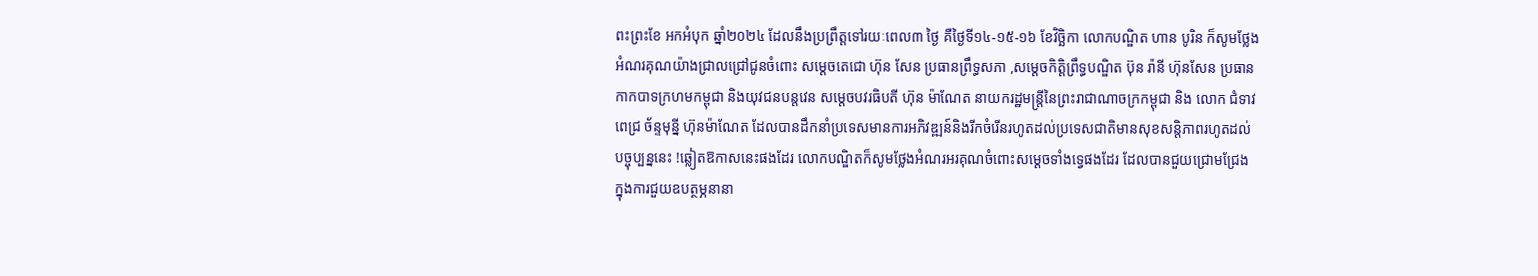ពះព្រះខែ អកអំបុក ឆ្នាំ២០២៤ ដែលនឹងប្រព្រឹត្តទៅរយៈពេល៣ ថ្ងៃ គឺថ្ងៃទី១៤-១៥-១៦ ខែវិច្ឆិកា លោកបណ្ឌិត ហាន បូរិន ក៏សូមថ្លែងអំណរគុណយ៉ាងជ្រាលជ្រៅជូនចំពោះ សម្តេចតេជោ ហ៊ុន សែន ប្រធានព្រឹទ្ធសភា ,សម្តេចកិត្តិព្រឹទ្ធបណ្ឌិត ប៊ុន រ៉ានី ហ៊ុនសែន ប្រធានកាកបាទក្រហមកម្ពុជា និងយុវជនបន្តវេន សម្តេចបវរធិបតី ហ៊ុន ម៉ាណែត នាយករដ្ឋមន្ត្រីនៃព្រះរាជាណាចក្រកម្ពុជា និង លោក ជំទាវ ពេជ្រ ច័ន្ទមុនី្ន ហ៊ុនម៉ាណែត ដែលបានដឹកនាំប្រទេសមានការអភិវឌ្ឍន៍និងរីកចំរេីនរហូតដល់ប្រទេសជាតិមានសុខសន្តិភាពរហូតដល់បច្ចុប្បន្ននេះ !ឆ្លៀតឱកាសនេះផងដែរ លោកបណ្ឌិតក៏សូមថ្លែងអំណរអរគុណចំពោះសម្តេចទាំងទ្វេផងដែរ ដែលបានជួយជ្រោមជ្រែង ក្នុងការជួយឧបត្ថម្ភនានា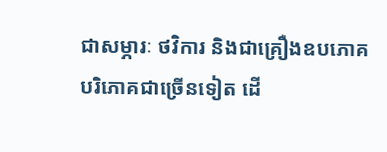ជាសម្ភារៈ ថវិការ និងជាគ្រឿងឧបភោគបរិភោគជាច្រើនទៀត ដើ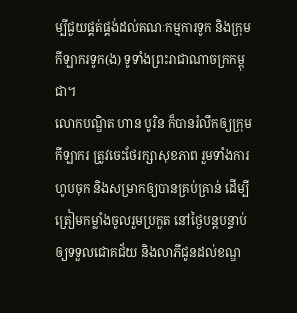ម្បីជួយផ្គត់ផ្គង់ដល់គណៈកម្មការទូក និងក្រុមកីឡាករទូក(ង) ទូទាំងព្រះរាជាណាចក្រកម្ពុជា។
លោកបណ្ឌិត ហាន បូរិន ក៏បានរំលឹកឲ្យក្រុមកីឡាករ ត្រូវចេះថែរក្សាសុខភាព រួមទាំងការហូបចុក និងសម្រាកឲ្យបានគ្រប់គ្រាន់ ដើម្បីត្រៀមកម្លាំងចូលរួមប្រកួត នៅថ្ងៃបន្តបន្ទាប់ឲ្យទទួលជោគជ័យ និងលាភីជូនដល់ខណ្ឌ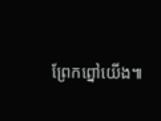ព្រែកព្នៅយេីង៕